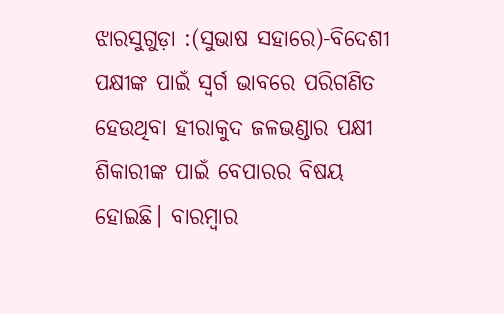ଝାରସୁଗୁଡ଼ା :(ସୁଭାଷ ସହାରେ)-ବିଦେଶୀ ପକ୍ଷୀଙ୍କ ପାଇଁ ସ୍ବର୍ଗ ଭାବରେ ପରିଗଣିତ ହେଉଥିବା ହୀରାକୁଦ ଜଳଭଣ୍ଡାର ପକ୍ଷୀ ଶିକାରୀଙ୍କ ପାଇଁ ବେପାରର ବିଷୟ ହୋଇଛି। ବାରମ୍ବାର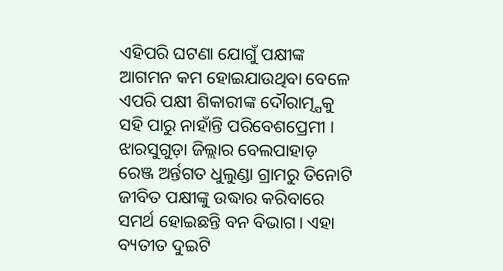ଏହିପରି ଘଟଣା ଯୋଗୁଁ ପକ୍ଷୀଙ୍କ ଆଗମନ କମ ହୋଇଯାଉଥିବା ବେଳେ ଏପରି ପକ୍ଷୀ ଶିକାରୀଙ୍କ ଦୌରାତ୍ମ୍ଯକୁ ସହି ପାରୁ ନାହାଁନ୍ତି ପରିବେଶପ୍ରେମୀ ।
ଝାରସୁଗୁଡ଼ା ଜିଲ୍ଲାର ବେଲପାହାଡ଼ ରେଞ୍ଜ ଅର୍ନ୍ତଗତ ଧୁଲୁଣ୍ଡା ଗ୍ରାମରୁ ତିନୋଟି ଜୀବିତ ପକ୍ଷୀଙ୍କୁ ଉଦ୍ଧାର କରିବାରେ ସମର୍ଥ ହୋଇଛନ୍ତି ବନ ବିଭାଗ। ଏହା ବ୍ୟତୀତ ଦୁଇଟି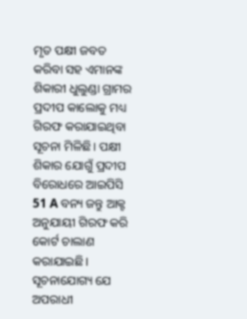ମୃତ ପକ୍ଷୀ ଜବତ କରିବା ସହ ଏମାନଙ୍କ ଶିକାରୀ ଧୁଲୁଣ୍ଡା ଗ୍ରାମର ପ୍ରଦୀପ କାଲୋକୁ ମଧ୍ୟ ଗିରଫ କରାଯାଇଥିବା ସୂଚନା ମିଳିଛି। ପକ୍ଷୀ ଶିକାର ଯୋଗୁଁ ପ୍ରଦୀପ ବିରୋଧରେ ଆଇପିସି 51 A ବନ୍ୟ ଜନ୍ତୁ ଆକ୍ଟ ଅନୁଯାୟୀ ଗିରଫ କରି କୋର୍ଟ ଚାଲାଣ କରାଯାଇଛି। ସୂଚନାଯୋଗ୍ୟ ଯେ ଅପରାଧୀ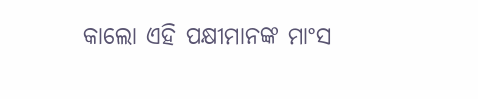କାଲୋ ଏହି ପକ୍ଷୀମାନଙ୍କ ମାଂସ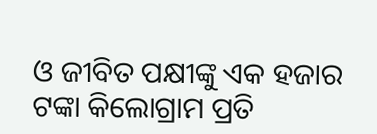ଓ ଜୀବିତ ପକ୍ଷୀଙ୍କୁ ଏକ ହଜାର ଟଙ୍କା କିଲୋଗ୍ରାମ ପ୍ରତି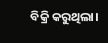ବିକ୍ରି କରୁଥିଲା।